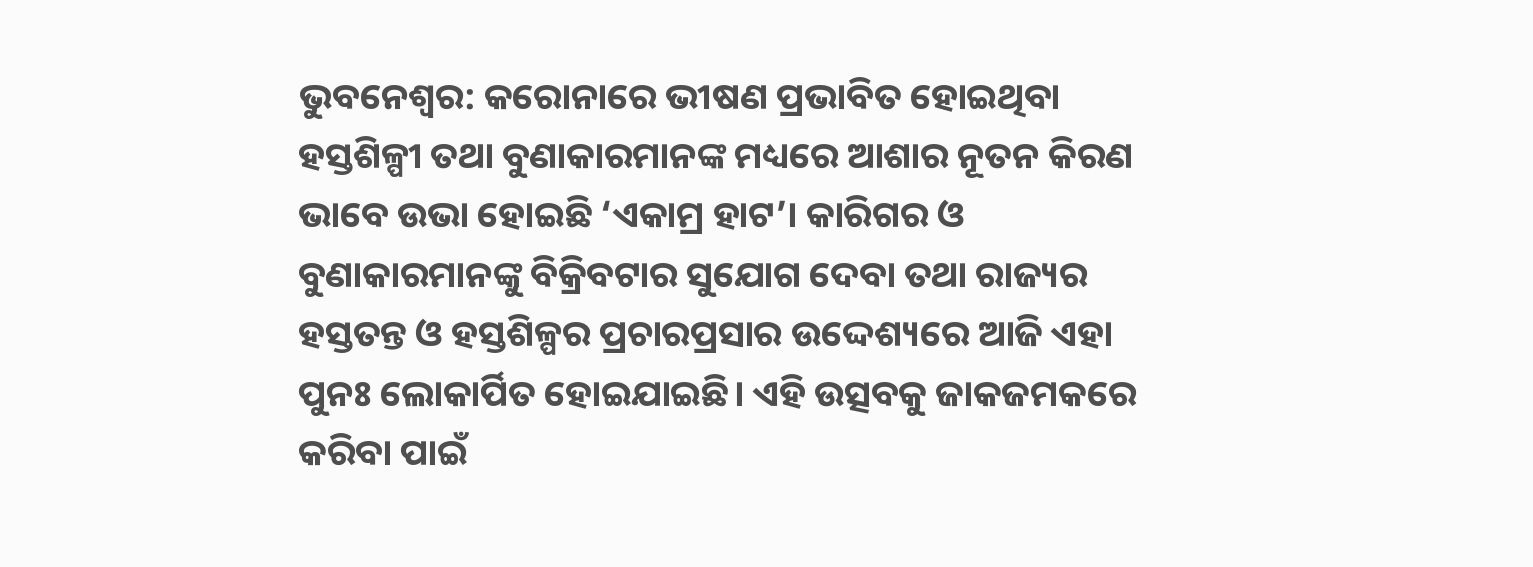ଭୁବନେଶ୍ୱର: କରୋନାରେ ଭୀଷଣ ପ୍ରଭାବିତ ହୋଇଥିବା ହସ୍ତଶିଳ୍ପୀ ତଥା ବୁଣାକାରମାନଙ୍କ ମଧ୍ୟରେ ଆଶାର ନୂତନ କିରଣ ଭାବେ ଉଭା ହୋଇଛି ‘ଏକାମ୍ର ହାଟ’। କାରିଗର ଓ ବୁଣାକାରମାନଙ୍କୁ ବିକ୍ରିବଟାର ସୁଯୋଗ ଦେବା ତଥା ରାଜ୍ୟର ହସ୍ତତନ୍ତ ଓ ହସ୍ତଶିଳ୍ପର ପ୍ରଚାରପ୍ରସାର ଉଦ୍ଦେଶ୍ୟରେ ଆଜି ଏହା ପୁନଃ ଲୋକାର୍ପିତ ହୋଇଯାଇଛି। ଏହି ଉତ୍ସବକୁ ଜାକଜମକରେ କରିବା ପାଇଁ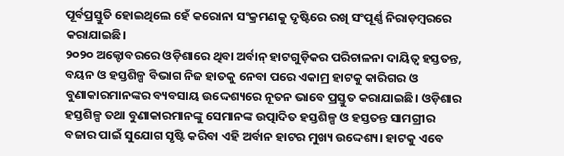ପୂର୍ବପ୍ରସ୍ତୁତି ହୋଇଥିଲେ ହେଁ କରୋନା ସଂକ୍ରମଣକୁ ଦୃଷ୍ଟିରେ ରଖି ସଂପୂର୍ଣ୍ଣ ନିରାଡ଼ମ୍ବରରେ କରାଯାଇଛି।
୨୦୨୦ ଅକ୍ଟୋବରରେ ଓଡ଼ିଶାରେ ଥିବା ଅର୍ବାନ୍ ହାଟଗୁଡ଼ିକର ପରିଚାଳନା ଦାୟିତ୍ୱ ହସ୍ତତନ୍ତ, ବୟନ ଓ ହସ୍ତଶିଳ୍ପ ବିଭାଗ ନିଜ ହାତକୁ ନେବା ପରେ ଏକାମ୍ର ହାଟକୁ କାରିଗର ଓ ବୁଣାକାରମାନଙ୍କର ବ୍ୟବସାୟ ଉଦ୍ଦେଶ୍ୟରେ ନୂତନ ଭାବେ ପ୍ରସ୍ତୁତ କରାଯାଇଛି। ଓଡ଼ିଶାର ହସ୍ତଶିଳ୍ପ ତଥା ବୁଣାକାରମାନଙ୍କୁ ସେମାନଙ୍କ ଉତ୍ପାଦିତ ହସ୍ତଶିଳ୍ପ ଓ ହସ୍ତତନ୍ତ ସାମଗ୍ରୀର ବଜାର ପାଇଁ ସୁଯୋଗ ସୃଷ୍ଟି କରିବା ଏହି ଅର୍ବାନ ହାଟର ମୁଖ୍ୟ ଉଦ୍ଦେଶ୍ୟ। ହାଟକୁ ଏବେ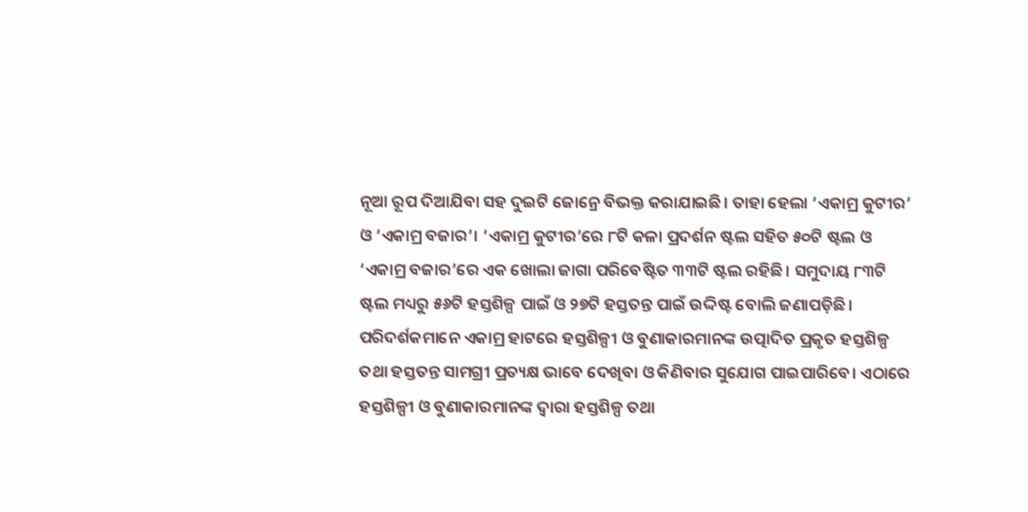ନୂଆ ରୂପ ଦିଆଯିବା ସହ ଦୁଇଟି ଜୋନ୍ରେ ବିଭକ୍ତ କରାଯାଇଛି। ତାହା ହେଲା ‘ଏକାମ୍ର କୁଟୀର’ ଓ ‘ଏକାମ୍ର ବଜାର’। ‘ଏକାମ୍ର କୁଟୀର’ରେ ୮ଟି କଳା ପ୍ରଦର୍ଶନ ଷ୍ଟଲ ସହିତ ୫୦ଟି ଷ୍ଟଲ ଓ ‘ଏକାମ୍ର ବଜାର’ରେ ଏକ ଖୋଲା ଜାଗା ପରିବେଷ୍ଟିତ ୩୩ଟି ଷ୍ଟଲ ରହିଛି। ସମୁଦାୟ ୮୩ଟି ଷ୍ଟଲ ମଧ୍ୟରୁ ୫୬ଟି ହସ୍ତଶିଳ୍ପ ପାଇଁ ଓ ୨୭ଟି ହସ୍ତତନ୍ତ ପାଇଁ ଉଦ୍ଦିଷ୍ଟ ବୋଲି ଜଣାପଡ଼ିଛି।
ପରିଦର୍ଶକମାନେ ଏକାମ୍ର ହାଟରେ ହସ୍ତଶିଳ୍ପୀ ଓ ବୁଣାକାରମାନଙ୍କ ଉତ୍ପାଦିତ ପ୍ରକୃତ ହସ୍ତଶିଳ୍ପ ତଥା ହସ୍ତତନ୍ତ ସାମଗ୍ରୀ ପ୍ରତ୍ୟକ୍ଷ ଭାବେ ଦେଖିବା ଓ କିଣିବାର ସୁଯୋଗ ପାଇପାରିବେ। ଏଠାରେ ହସ୍ତଶିଳ୍ପୀ ଓ ବୁଣାକାରମାନଙ୍କ ଦ୍ୱାରା ହସ୍ତଶିଳ୍ପ ତଥା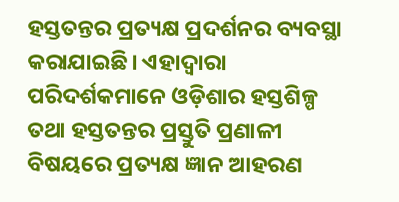ହସ୍ତତନ୍ତର ପ୍ରତ୍ୟକ୍ଷ ପ୍ରଦର୍ଶନର ବ୍ୟବସ୍ଥା କରାଯାଇଛି। ଏହାଦ୍ବାରା ପରିଦର୍ଶକମାନେ ଓଡ଼ିଶାର ହସ୍ତଶିଳ୍ପ ତଥା ହସ୍ତତନ୍ତର ପ୍ରସ୍ତୁତି ପ୍ରଣାଳୀ ବିଷୟରେ ପ୍ରତ୍ୟକ୍ଷ ଜ୍ଞାନ ଆହରଣ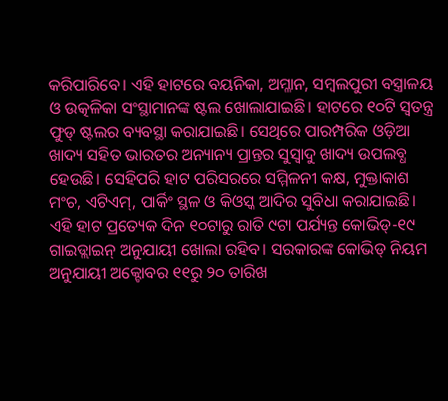କରିପାରିବେ। ଏହି ହାଟରେ ବୟନିକା, ଅମ୍ଳାନ, ସମ୍ବଲପୁରୀ ବସ୍ତ୍ରାଳୟ ଓ ଉତ୍କଳିକା ସଂସ୍ଥାମାନଙ୍କ ଷ୍ଟଲ ଖୋଲାଯାଇଛି। ହାଟରେ ୧୦ଟି ସ୍ୱତନ୍ତ୍ର ଫୁଡ୍ ଷ୍ଟଲର ବ୍ୟବସ୍ଥା କରାଯାଇଛି। ସେଥିରେ ପାରମ୍ପରିକ ଓଡ଼ିଆ ଖାଦ୍ୟ ସହିତ ଭାରତର ଅନ୍ୟାନ୍ୟ ପ୍ରାନ୍ତର ସୁସ୍ୱାଦୁ ଖାଦ୍ୟ ଉପଲବ୍ଧ ହେଉଛି। ସେହିପରି ହାଟ ପରିସରରେ ସମ୍ମିଳନୀ କକ୍ଷ, ମୁକ୍ତାକାଶ ମଂଚ, ଏଟିଏମ୍, ପାର୍କିଂ ସ୍ଥଳ ଓ କିଓସ୍କ ଆଦିର ସୁବିଧା କରାଯାଇଛି। ଏହି ହାଟ ପ୍ରତ୍ୟେକ ଦିନ ୧୦ଟାରୁ ରାତି ୯ଟା ପର୍ଯ୍ୟନ୍ତ କୋଭିଡ୍-୧୯ ଗାଇଡ୍ଲାଇନ୍ ଅନୁଯାୟୀ ଖୋଲା ରହିବ। ସରକାରଙ୍କ କୋଭିଡ୍ ନିୟମ ଅନୁଯାୟୀ ଅକ୍ଟୋବର ୧୧ରୁ ୨୦ ତାରିଖ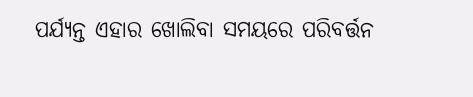ପର୍ଯ୍ୟନ୍ତ ଏହାର ଖୋଲିବା ସମୟରେ ପରିବର୍ତ୍ତନ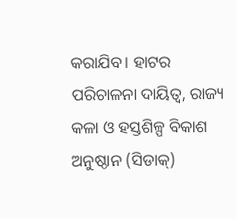କରାଯିବ। ହାଟର ପରିଚାଳନା ଦାୟିତ୍ୱ, ରାଜ୍ୟ କଳା ଓ ହସ୍ତଶିଳ୍ପ ବିକାଶ ଅନୁଷ୍ଠାନ (ସିଡାକ୍)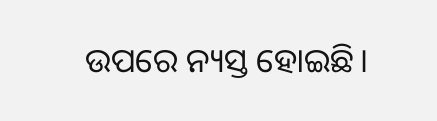ଉପରେ ନ୍ୟସ୍ତ ହୋଇଛି।